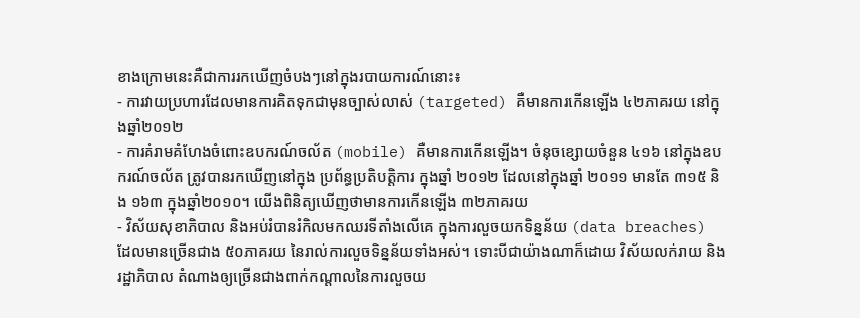ខាងក្រោមនេះគឺជាការរកឃើញចំបងៗនៅក្នុងរបាយការណ៍នោះ៖
- ការវាយប្រហារដែលមានការគិតទុកជាមុនច្បាស់លាស់ (targeted) គឺមានការកើនឡើង ៤២ភាគរយ នៅក្នុងឆ្នាំ២០១២
- ការគំរាមគំហែងចំពោះឧបករណ៍ចល័ត (mobile) គឺមានការកើនឡើង។ ចំនុចខ្សោយចំនួន ៤១៦ នៅក្នុងឧបករណ៍ចល័ត ត្រូវបានរកឃើញនៅក្នុង ប្រព័ន្ធប្រតិបតិ្តការ ក្នុងឆ្នាំ ២០១២ ដែលនៅក្នុងឆ្នាំ ២០១១ មានតែ ៣១៥ និង ១៦៣ ក្នុងឆ្នាំ២០១០។ យើងពិនិត្យឃើញថាមានការកើនឡើង ៣២ភាគរយ
- វិស័យសុខាភិបាល និងអប់រំបានរំកិលមកឈរទីតាំងលើគេ ក្នុងការលួចយកទិន្នន័យ (data breaches) ដែលមានច្រើនជាង ៥០ភាគរយ នៃរាល់ការលួចទិន្នន័យទាំងអស់។ ទោះបីជាយ៉ាងណាក៏ដោយ វិស័យលក់រាយ និងរដ្ឋាភិបាល តំណាងឲ្យច្រើនជាងពាក់កណ្តាលនៃការលួចយ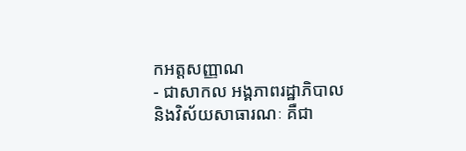កអត្តសញ្ញាណ
- ជាសាកល អង្គភាពរដ្ឋាភិបាល និងវិស័យសាធារណៈ គឺជា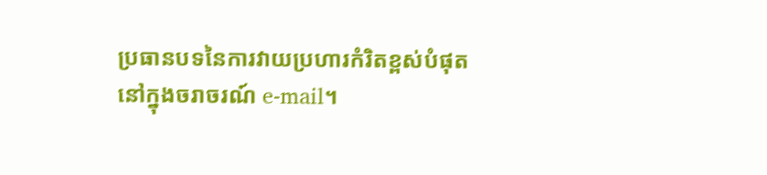ប្រធានបទនៃការវាយប្រហារកំរិតខ្ពស់បំផុត នៅក្នុងចរាចរណ៍ e-mail។